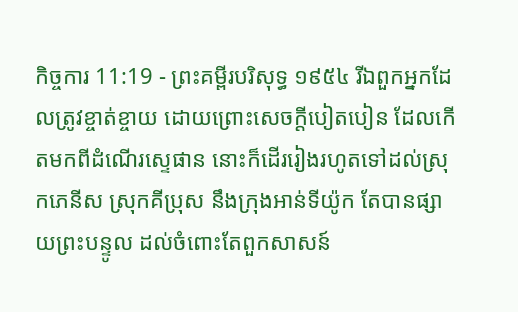កិច្ចការ 11:19 - ព្រះគម្ពីរបរិសុទ្ធ ១៩៥៤ រីឯពួកអ្នកដែលត្រូវខ្ចាត់ខ្ចាយ ដោយព្រោះសេចក្ដីបៀតបៀន ដែលកើតមកពីដំណើរស្ទេផាន នោះក៏ដើររៀងរហូតទៅដល់ស្រុកភេនីស ស្រុកគីប្រុស នឹងក្រុងអាន់ទីយ៉ូក តែបានផ្សាយព្រះបន្ទូល ដល់ចំពោះតែពួកសាសន៍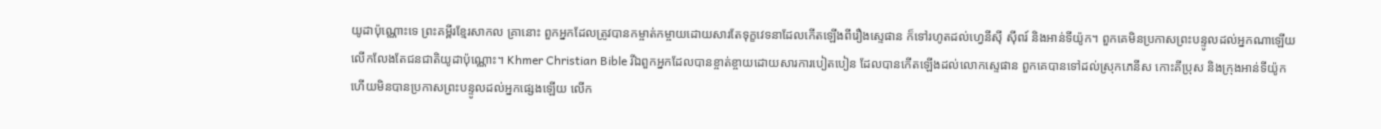យូដាប៉ុណ្ណោះទេ ព្រះគម្ពីរខ្មែរសាកល គ្រានោះ ពួកអ្នកដែលត្រូវបានកម្ចាត់កម្ចាយដោយសារតែទុក្ខវេទនាដែលកើតឡើងពីរឿងស្ទេផាន ក៏ទៅរហូតដល់ហ្វេនីស៊ី ស៊ីពរ៍ និងអាន់ទីយ៉ូក។ ពួកគេមិនប្រកាសព្រះបន្ទូលដល់អ្នកណាឡើយ លើកលែងតែជនជាតិយូដាប៉ុណ្ណោះ។ Khmer Christian Bible រីឯពួកអ្នកដែលបានខ្ចាត់ខ្ចាយដោយសារការបៀតបៀន ដែលបានកើតឡើងដល់លោកស្ទេផាន ពួកគេបានទៅដល់ស្រុកភេនីស កោះគីប្រុស និងក្រុងអាន់ទីយ៉ូក ហើយមិនបានប្រកាសព្រះបន្ទូលដល់អ្នកផ្សេងឡើយ លើក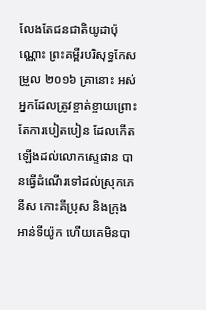លែងតែជនជាតិយូដាប៉ុណ្ណោះ ព្រះគម្ពីរបរិសុទ្ធកែសម្រួល ២០១៦ គ្រានោះ អស់អ្នកដែលត្រូវខ្ចាត់ខ្ចាយព្រោះតែការបៀតបៀន ដែលកើតឡើងដល់លោកស្ទេផាន បានធ្វើដំណើរទៅដល់ស្រុកភេនីស កោះគីប្រុស និងក្រុងអាន់ទីយ៉ូក ហើយគេមិនបា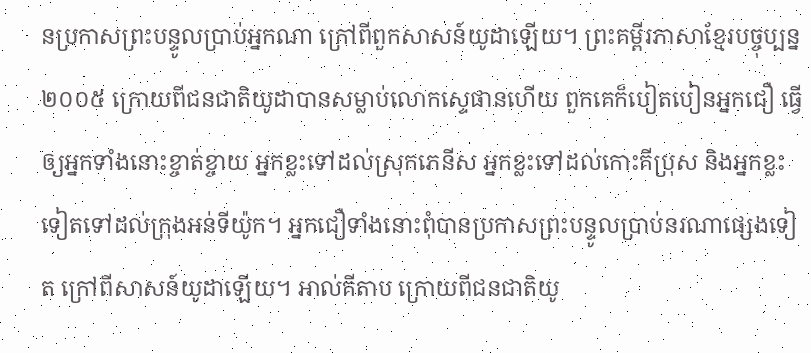នប្រកាសព្រះបន្ទូលប្រាប់អ្នកណា ក្រៅពីពួកសាសន៍យូដាឡើយ។ ព្រះគម្ពីរភាសាខ្មែរបច្ចុប្បន្ន ២០០៥ ក្រោយពីជនជាតិយូដាបានសម្លាប់លោកស្ទេផានហើយ ពួកគេក៏បៀតបៀនអ្នកជឿ ធ្វើឲ្យអ្នកទាំងនោះខ្ចាត់ខ្ចាយ អ្នកខ្លះទៅដល់ស្រុកភេនីស អ្នកខ្លះទៅដល់កោះគីប្រុស និងអ្នកខ្លះទៀតទៅដល់ក្រុងអន់ទីយ៉ូក។ អ្នកជឿទាំងនោះពុំបានប្រកាសព្រះបន្ទូលប្រាប់នរណាផ្សេងទៀត ក្រៅពីសាសន៍យូដាឡើយ។ អាល់គីតាប ក្រោយពីជនជាតិយូ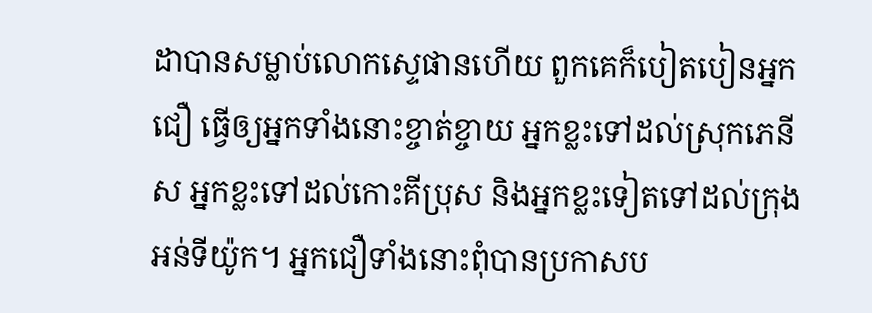ដាបានសម្លាប់លោកស្ទេផានហើយ ពួកគេក៏បៀតបៀនអ្នកជឿ ធ្វើឲ្យអ្នកទាំងនោះខ្ចាត់ខ្ចាយ អ្នកខ្លះទៅដល់ស្រុកភេនីស អ្នកខ្លះទៅដល់កោះគីប្រុស និងអ្នកខ្លះទៀតទៅដល់ក្រុងអន់ទីយ៉ូក។ អ្នកជឿទាំងនោះពុំបានប្រកាសប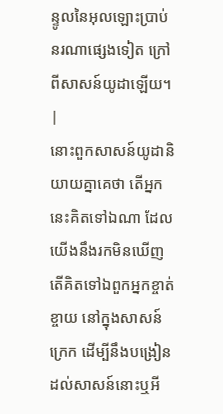ន្ទូលនៃអុលឡោះប្រាប់នរណាផ្សេងទៀត ក្រៅពីសាសន៍យូដាឡើយ។ |
នោះពួកសាសន៍យូដានិយាយគ្នាគេថា តើអ្នកនេះគិតទៅឯណា ដែលយើងនឹងរកមិនឃើញ តើគិតទៅឯពួកអ្នកខ្ចាត់ខ្ចាយ នៅក្នុងសាសន៍ក្រេក ដើម្បីនឹងបង្រៀនដល់សាសន៍នោះឬអី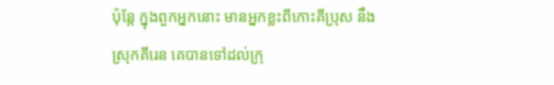ប៉ុន្តែ ក្នុងពួកអ្នកនោះ មានអ្នកខ្លះពីកោះគីប្រុស នឹងស្រុកគីរេន គេបានទៅដល់ក្រុ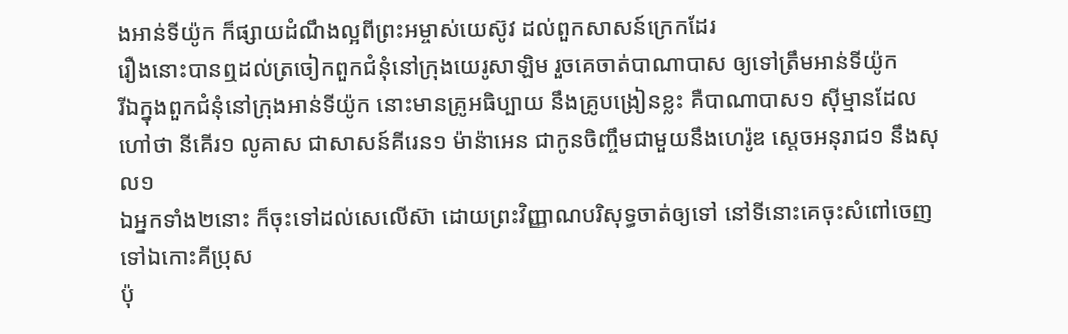ងអាន់ទីយ៉ូក ក៏ផ្សាយដំណឹងល្អពីព្រះអម្ចាស់យេស៊ូវ ដល់ពួកសាសន៍ក្រេកដែរ
រឿងនោះបានឮដល់ត្រចៀកពួកជំនុំនៅក្រុងយេរូសាឡិម រួចគេចាត់បាណាបាស ឲ្យទៅត្រឹមអាន់ទីយ៉ូក
រីឯក្នុងពួកជំនុំនៅក្រុងអាន់ទីយ៉ូក នោះមានគ្រូអធិប្បាយ នឹងគ្រូបង្រៀនខ្លះ គឺបាណាបាស១ ស៊ីម្មានដែលហៅថា នីគើរ១ លូគាស ជាសាសន៍គីរេន១ ម៉ាន៉ាអេន ជាកូនចិញ្ចឹមជាមួយនឹងហេរ៉ូឌ ស្តេចអនុរាជ១ នឹងសុល១
ឯអ្នកទាំង២នោះ ក៏ចុះទៅដល់សេលើស៊ា ដោយព្រះវិញ្ញាណបរិសុទ្ធចាត់ឲ្យទៅ នៅទីនោះគេចុះសំពៅចេញទៅឯកោះគីប្រុស
ប៉ុ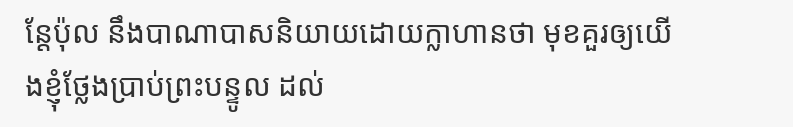ន្តែប៉ុល នឹងបាណាបាសនិយាយដោយក្លាហានថា មុខគួរឲ្យយើងខ្ញុំថ្លែងប្រាប់ព្រះបន្ទូល ដល់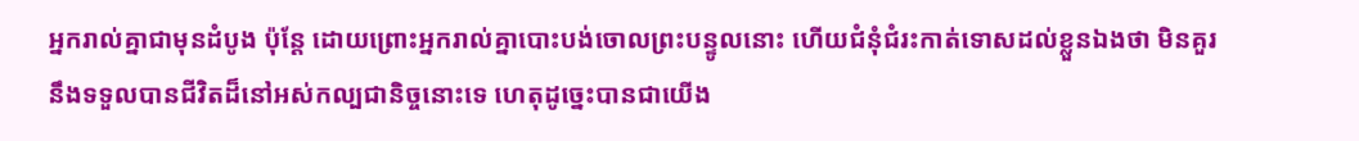អ្នករាល់គ្នាជាមុនដំបូង ប៉ុន្តែ ដោយព្រោះអ្នករាល់គ្នាបោះបង់ចោលព្រះបន្ទូលនោះ ហើយជំនុំជំរះកាត់ទោសដល់ខ្លួនឯងថា មិនគួរនឹងទទួលបានជីវិតដ៏នៅអស់កល្បជានិច្ចនោះទេ ហេតុដូច្នេះបានជាយើង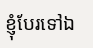ខ្ញុំបែរទៅឯ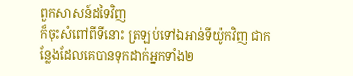ពួកសាសន៍ដទៃវិញ
ក៏ចុះសំពៅពីទីនោះ ត្រឡប់ទៅឯអាន់ទីយ៉ូកវិញ ជាកន្លែងដែលគេបានទុកដាក់អ្នកទាំង២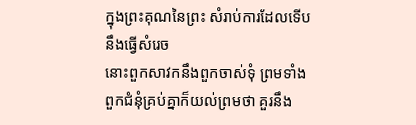ក្នុងព្រះគុណនៃព្រះ សំរាប់ការដែលទើបនឹងធ្វើសំរេច
នោះពួកសាវកនឹងពួកចាស់ទុំ ព្រមទាំងពួកជំនុំគ្រប់គ្នាក៏យល់ព្រមថា គួរនឹង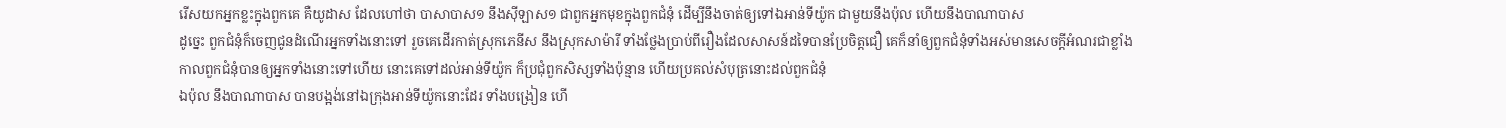រើសយកអ្នកខ្លះក្នុងពួកគេ គឺយូដាស ដែលហៅថា បាសាបាស១ នឹងស៊ីឡាស១ ជាពួកអ្នកមុខក្នុងពួកជំនុំ ដើម្បីនឹងចាត់ឲ្យទៅឯអាន់ទីយ៉ូក ជាមួយនឹងប៉ុល ហើយនឹងបាណាបាស
ដូច្នេះ ពួកជំនុំក៏ចេញជូនដំណើរអ្នកទាំងនោះទៅ រួចគេដើរកាត់ស្រុកភេនីស នឹងស្រុកសាម៉ារី ទាំងថ្លែងប្រាប់ពីរឿងដែលសាសន៍ដទៃបានប្រែចិត្តជឿ គេក៏នាំឲ្យពួកជំនុំទាំងអស់មានសេចក្ដីអំណរជាខ្លាំង
កាលពួកជំនុំបានឲ្យអ្នកទាំងនោះទៅហើយ នោះគេទៅដល់អាន់ទីយ៉ូក ក៏ប្រជុំពួកសិស្សទាំងប៉ុន្មាន ហើយប្រគល់សំបុត្រនោះដល់ពួកជំនុំ
ឯប៉ុល នឹងបាណាបាស បានបង្អង់នៅឯក្រុងអាន់ទីយ៉ូកនោះដែរ ទាំងបង្រៀន ហើ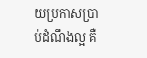យប្រកាសប្រាប់ដំណឹងល្អ គឺ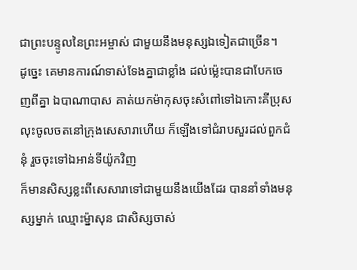ជាព្រះបន្ទូលនៃព្រះអម្ចាស់ ជាមួយនឹងមនុស្សឯទៀតជាច្រើន។
ដូច្នេះ គេមានការណ៍ទាស់ទែងគ្នាជាខ្លាំង ដល់ម៉្លេះបានជាបែកចេញពីគ្នា ឯបាណាបាស គាត់យកម៉ាកុសចុះសំពៅទៅឯកោះគីប្រុស
លុះចូលចតនៅក្រុងសេសារាហើយ ក៏ឡើងទៅជំរាបសួរដល់ពួកជំនុំ រួចចុះទៅឯអាន់ទីយ៉ូកវិញ
ក៏មានសិស្សខ្លះពីសេសារាទៅជាមួយនឹងយើងដែរ បាននាំទាំងមនុស្សម្នាក់ ឈ្មោះម៉្នាសុន ជាសិស្សចាស់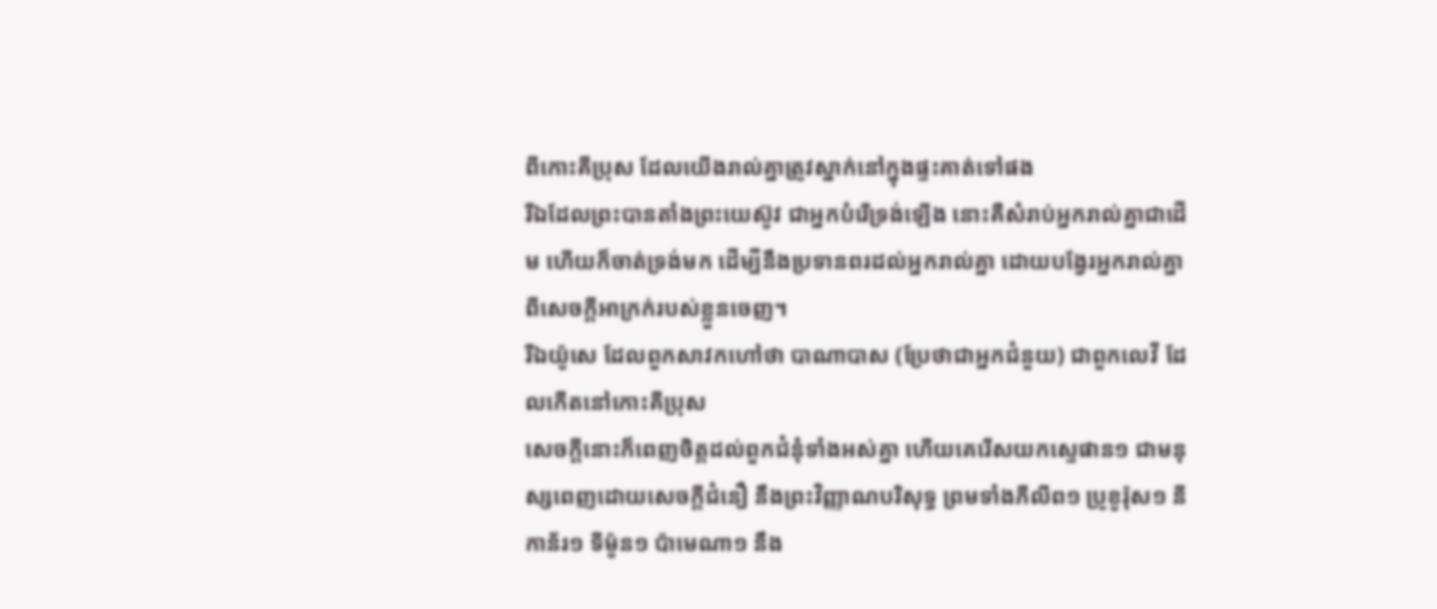ពីកោះគីប្រុស ដែលយើងរាល់គ្នាត្រូវស្នាក់នៅក្នុងផ្ទះគាត់ទៅផង
រីឯដែលព្រះបានតាំងព្រះយេស៊ូវ ជាអ្នកបំរើទ្រង់ឡើង នោះគឺសំរាប់អ្នករាល់គ្នាជាដើម ហើយក៏ចាត់ទ្រង់មក ដើម្បីនឹងប្រទានពរដល់អ្នករាល់គ្នា ដោយបង្វែរអ្នករាល់គ្នាពីសេចក្ដីអាក្រក់របស់ខ្លួនចេញ។
រីឯយ៉ូសេ ដែលពួកសាវកហៅថា បាណាបាស (ប្រែថាជាអ្នកជំនួយ) ជាពួកលេវី ដែលកើតនៅកោះគីប្រុស
សេចក្ដីនោះក៏ពេញចិត្តដល់ពួកជំនុំទាំងអស់គ្នា ហើយគេរើសយកស្ទេផាន១ ជាមនុស្សពេញដោយសេចក្ដីជំនឿ នឹងព្រះវិញ្ញាណបរិសុទ្ធ ព្រមទាំងភីលីព១ ប្រូខូរ៉ុស១ នីកាន័រ១ ទីម៉ូន១ ប៉ាមេណា១ នឹង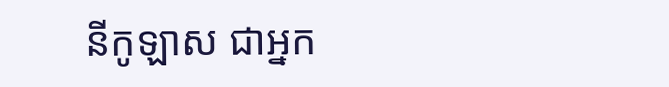នីកូឡាស ជាអ្នក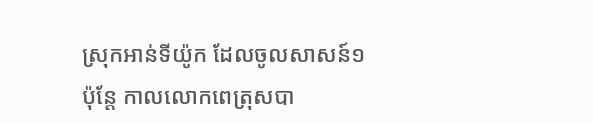ស្រុកអាន់ទីយ៉ូក ដែលចូលសាសន៍១
ប៉ុន្តែ កាលលោកពេត្រុសបា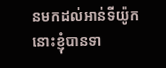នមកដល់អាន់ទីយ៉ូក នោះខ្ញុំបានទា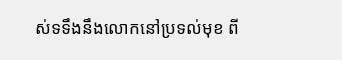ស់ទទឹងនឹងលោកនៅប្រទល់មុខ ពី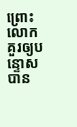ព្រោះលោកគួរឲ្យបន្ទោសបាន